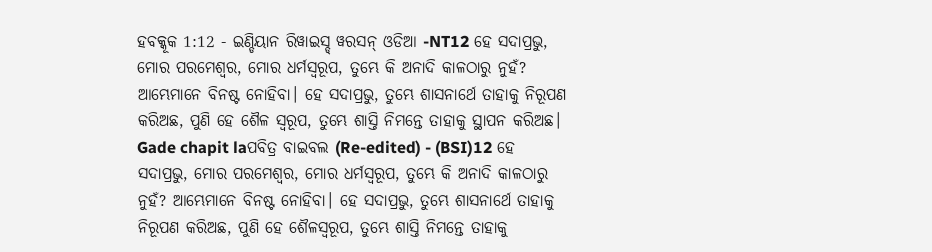ହବକ୍କୂକ 1:12 - ଇଣ୍ଡିୟାନ ରିୱାଇସ୍ଡ୍ ୱରସନ୍ ଓଡିଆ -NT12 ହେ ସଦାପ୍ରଭୁ, ମୋର ପରମେଶ୍ୱର, ମୋର ଧର୍ମସ୍ୱରୂପ, ତୁମ୍ଭେ କି ଅନାଦି କାଳଠାରୁ ନୁହଁ? ଆମ୍ଭେମାନେ ବିନଷ୍ଟ ନୋହିବା। ହେ ସଦାପ୍ରଭୁ, ତୁମ୍ଭେ ଶାସନାର୍ଥେ ତାହାକୁ ନିରୂପଣ କରିଅଛ, ପୁଣି ହେ ଶୈଳ ସ୍ୱରୂପ, ତୁମ୍ଭେ ଶାସ୍ତି ନିମନ୍ତେ ତାହାକୁ ସ୍ଥାପନ କରିଅଛ। Gade chapit laପବିତ୍ର ବାଇବଲ (Re-edited) - (BSI)12 ହେ ସଦାପ୍ରଭୁ, ମୋର ପରମେଶ୍ଵର, ମୋର ଧର୍ମସ୍ଵରୂପ, ତୁମ୍ଭେ କି ଅନାଦି କାଳଠାରୁ ନୁହଁ? ଆମ୍ଭେମାନେ ବିନଷ୍ଟ ନୋହିବା। ହେ ସଦାପ୍ରଭୁ, ତୁମ୍ଭେ ଶାସନାର୍ଥେ ତାହାକୁ ନିରୂପଣ କରିଅଛ, ପୁଣି ହେ ଶୈଳସ୍ଵରୂପ, ତୁମ୍ଭେ ଶାସ୍ତି ନିମନ୍ତେ ତାହାକୁ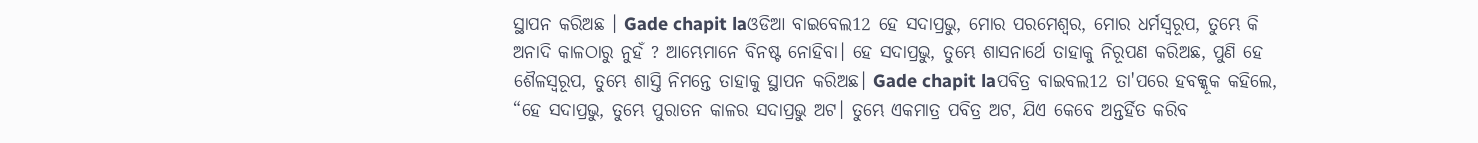ସ୍ଥାପନ କରିଅଛ । Gade chapit laଓଡିଆ ବାଇବେଲ12 ହେ ସଦାପ୍ରଭୁ, ମୋର ପରମେଶ୍ୱର, ମୋର ଧର୍ମସ୍ୱରୂପ, ତୁମ୍ଭେ କି ଅନାଦି କାଳଠାରୁ ନୁହଁ ? ଆମ୍ଭେମାନେ ବିନଷ୍ଟ ନୋହିବା। ହେ ସଦାପ୍ରଭୁ, ତୁମ୍ଭେ ଶାସନାର୍ଥେ ତାହାକୁ ନିରୂପଣ କରିଅଛ, ପୁଣି ହେ ଶୈଳସ୍ୱରୂପ, ତୁମ୍ଭେ ଶାସ୍ତି ନିମନ୍ତେ ତାହାକୁ ସ୍ଥାପନ କରିଅଛ। Gade chapit laପବିତ୍ର ବାଇବଲ12 ତା'ପରେ ହବକ୍କୂକ କହିଲେ, “ହେ ସଦାପ୍ରଭୁ, ତୁମ୍ଭେ ପୁରାତନ କାଳର ସଦାପ୍ରଭୁ ଅଟ। ତୁମ୍ଭେ ଏକମାତ୍ର ପବିତ୍ର ଅଟ, ଯିଏ କେବେ ଅନ୍ତର୍ହିତ କରିବ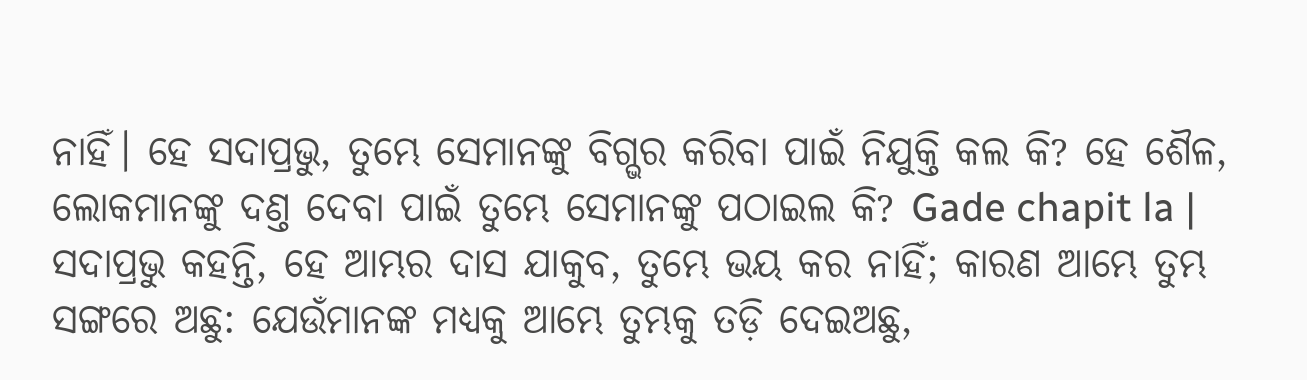ନାହିଁ। ହେ ସଦାପ୍ରଭୁ, ତୁମ୍ଭେ ସେମାନଙ୍କୁ ବିଗ୍ଭର କରିବା ପାଇଁ ନିଯୁକ୍ତି କଲ କି? ହେ ଶୈଳ, ଲୋକମାନଙ୍କୁ ଦଣ୍ତ ଦେବା ପାଇଁ ତୁମ୍ଭେ ସେମାନଙ୍କୁ ପଠାଇଲ କି? Gade chapit la |
ସଦାପ୍ରଭୁ କହନ୍ତି, ହେ ଆମ୍ଭର ଦାସ ଯାକୁବ, ତୁମ୍ଭେ ଭୟ କର ନାହିଁ; କାରଣ ଆମ୍ଭେ ତୁମ୍ଭ ସଙ୍ଗରେ ଅଛୁ: ଯେଉଁମାନଙ୍କ ମଧ୍ୟକୁ ଆମ୍ଭେ ତୁମ୍ଭକୁ ତଡ଼ି ଦେଇଅଛୁ,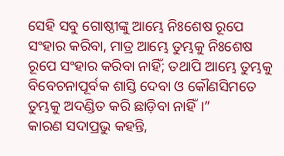ସେହି ସବୁ ଗୋଷ୍ଠୀଙ୍କୁ ଆମ୍ଭେ ନିଃଶେଷ ରୂପେ ସଂହାର କରିବା, ମାତ୍ର ଆମ୍ଭେ ତୁମ୍ଭକୁ ନିଃଶେଷ ରୂପେ ସଂହାର କରିବା ନାହିଁ; ତଥାପି ଆମ୍ଭେ ତୁମ୍ଭକୁ ବିବେଚନାପୂର୍ବକ ଶାସ୍ତି ଦେବା ଓ କୌଣସିମତେ ତୁମ୍ଭକୁ ଅଦଣ୍ଡିତ କରି ଛାଡ଼ିବା ନାହିଁ।”
କାରଣ ସଦାପ୍ରଭୁ କହନ୍ତି,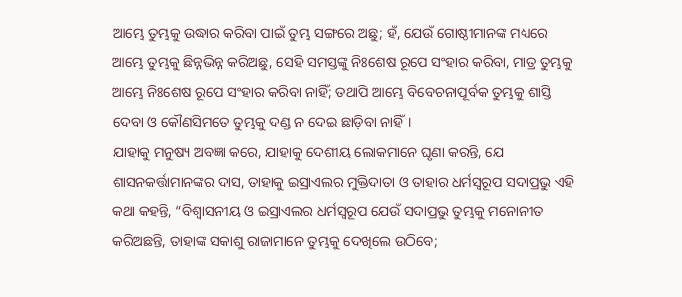ଆମ୍ଭେ ତୁମ୍ଭକୁ ଉଦ୍ଧାର କରିବା ପାଇଁ ତୁମ୍ଭ ସଙ୍ଗରେ ଅଛୁ; ହଁ, ଯେଉଁ ଗୋଷ୍ଠୀମାନଙ୍କ ମଧ୍ୟରେ ଆମ୍ଭେ ତୁମ୍ଭକୁ ଛିନ୍ନଭିନ୍ନ କରିଅଛୁ, ସେହି ସମସ୍ତଙ୍କୁ ନିଃଶେଷ ରୂପେ ସଂହାର କରିବା, ମାତ୍ର ତୁମ୍ଭକୁ ଆମ୍ଭେ ନିଃଶେଷ ରୂପେ ସଂହାର କରିବା ନାହିଁ; ତଥାପି ଆମ୍ଭେ ବିବେଚନାପୂର୍ବକ ତୁମ୍ଭକୁ ଶାସ୍ତି ଦେବା ଓ କୌଣସିମତେ ତୁମ୍ଭକୁ ଦଣ୍ଡ ନ ଦେଇ ଛାଡ଼ିବା ନାହିଁ।
ଯାହାକୁ ମନୁଷ୍ୟ ଅବଜ୍ଞା କରେ, ଯାହାକୁ ଦେଶୀୟ ଲୋକମାନେ ଘୃଣା କରନ୍ତି, ଯେ ଶାସନକର୍ତ୍ତାମାନଙ୍କର ଦାସ, ତାହାକୁ ଇସ୍ରାଏଲର ମୁକ୍ତିଦାତା ଓ ତାହାର ଧର୍ମସ୍ୱରୂପ ସଦାପ୍ରଭୁ ଏହି କଥା କହନ୍ତି, “ବିଶ୍ୱାସନୀୟ ଓ ଇସ୍ରାଏଲର ଧର୍ମସ୍ୱରୂପ ଯେଉଁ ସଦାପ୍ରଭୁ ତୁମ୍ଭକୁ ମନୋନୀତ କରିଅଛନ୍ତି, ତାହାଙ୍କ ସକାଶୁ ରାଜାମାନେ ତୁମ୍ଭକୁ ଦେଖିଲେ ଉଠିବେ;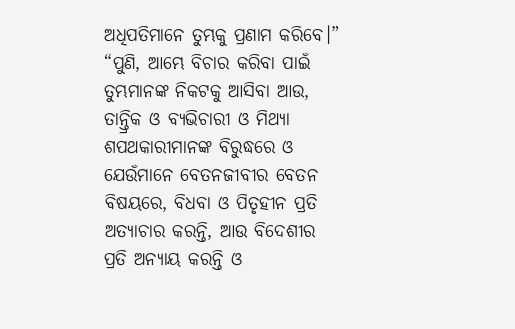ଅଧିପତିମାନେ ତୁମ୍ଭକୁ ପ୍ରଣାମ କରିବେ।”
“ପୁଣି, ଆମ୍ଭେ ବିଚାର କରିବା ପାଇଁ ତୁମ୍ଭମାନଙ୍କ ନିକଟକୁ ଆସିବା ଆଉ, ତାନ୍ତ୍ରିକ ଓ ବ୍ୟଭିଚାରୀ ଓ ମିଥ୍ୟା ଶପଥକାରୀମାନଙ୍କ ବିରୁଦ୍ଧରେ ଓ ଯେଉଁମାନେ ବେତନଜୀବୀର ବେତନ ବିଷୟରେ, ବିଧବା ଓ ପିତୃହୀନ ପ୍ରତି ଅତ୍ୟାଚାର କରନ୍ତି, ଆଉ ବିଦେଶୀର ପ୍ରତି ଅନ୍ୟାୟ କରନ୍ତି ଓ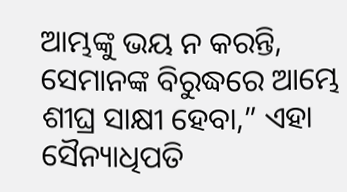ଆମ୍ଭଙ୍କୁ ଭୟ ନ କରନ୍ତି, ସେମାନଙ୍କ ବିରୁଦ୍ଧରେ ଆମ୍ଭେ ଶୀଘ୍ର ସାକ୍ଷୀ ହେବା,” ଏହା ସୈନ୍ୟାଧିପତି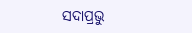ସଦାପ୍ରଭୁ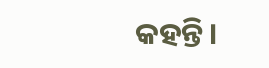କହନ୍ତି।